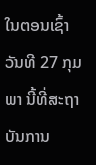ໃນຕອນເຊົ້າວັນທີ 27 ກຸມພາ ນີ້ທີ່ສະຖາບັນການ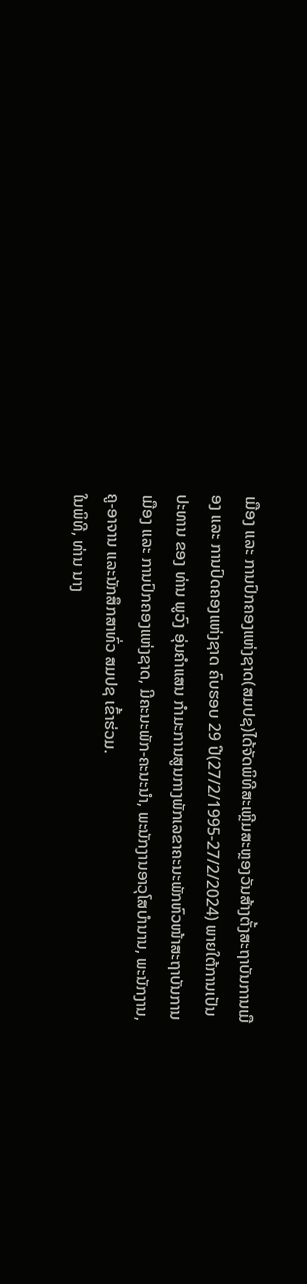ເມືອງ ແລະ ການປົກຄອງແຫ່ງຊາດ(ສມປຊ)ໄດ້ຈັດພິທີສະເຫຼີມສະຫຼອງວັນສ້າງຕັ້ງສະຖາບັນການເມືອງ ແລະ ການປົດຄອງແຫ່ງຊາດ ຄົບຮອບ 29 ປີ(27/2/1995-27/2/2024) ພາຍໃຕ້ການເປັນປະທານ ຂອງ ທ່ານ ພູວົງ ອຸ່ນຄໍາແສນ ກໍາມະການສູນກາງພັກເລຂາຄະນະພັກຫົວໜ້າສະຖາບັນການເມືອງ ແລະ ການປົກຄອງແຫ່ງຊາດ, ມີຄະນະພັກ-ຄະນະນໍາ, ພະນັກງານອາວຸໂສບໍານານ, ພະນັກງານ, ຄູ-ອາຈານ ແລະນັກສຶກສາທົ່ວ ສມປຊ ເຂົ້າຮ່ວມ.
ໃນພິທີ, ທ່ານ ນາງ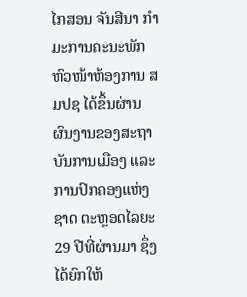ໄກສອນ ຈັນສີນາ ກຳມະການຄະນະພັກ ຫົວໜ້າຫ້ອງການ ສມປຊ ໄດ້ຂຶ້ນຜ່ານຜົນງານຂອງສະຖາບັນການເມືອງ ແລະ ການປົກຄອງແຫ່ງຊາດ ຕະຫຼອດໄລຍະ 29 ປີທີ່ຜ່ານມາ ຊຶ່ງໄດ້ຍົກໃຫ້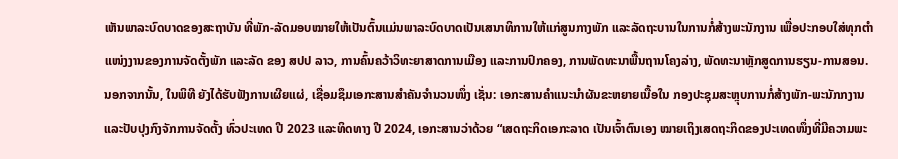ເຫັນພາລະບົດບາດຂອງສະຖາບັນ ທີ່ພັກ-ລັດມອບໝາຍໃຫ້ເປັນຕົ້ນແມ່ນພາລະບົດບາດເປັນເສນາທິການໃຫ້ແກ່ສູນກາງພັກ ແລະລັດຖະບານໃນການກໍ່ສ້າງພະນັກງານ ເພື່ອປະກອບໃສ່ທຸກຕໍາ      ແໜ່ງງານຂອງການຈັດຕັ້ງພັກ ແລະລັດ ຂອງ ສປປ ລາວ, ການຄົ້ນຄວ້າວິທະຍາສາດການເມືອງ ແລະການປົກຄອງ, ການພັດທະນາພື້ນຖານໂຄງລ່າງ, ພັດທະນາຫຼັກສູດການຮຽນ-ການສອນ. ນອກຈາກນັ້ນ, ໃນພິທີ ຍັງໄດ້ຮັບຟັງການເຜີຍແຜ່, ເຊື່ອມຊຶມເອກະສານສໍາຄັນຈໍານວນໜຶ່ງ ເຊັ່ນ: ເອກະສານຄໍາແນະນໍາຜັນຂະຫຍາຍເນື້ອໃນ ກອງປະຊຸມສະຫຼຸບການກໍ່ສ້າງພັກ-ພະນັກກງານ ແລະປັບປຸງກົງຈັກການຈັດຕັ້ງ ທົ່ວປະເທດ ປີ 2023 ແລະທິດທາງ ປີ 2024, ເອກະສານວ່າດ້ວຍ “ເສດຖະກິດເອກະລາດ ເປັນເຈົ້າຕົນເອງ ໝາຍເຖິງເສດຖະກິດຂອງປະເທດໜຶ່ງທີ່ມີຄວາມພະ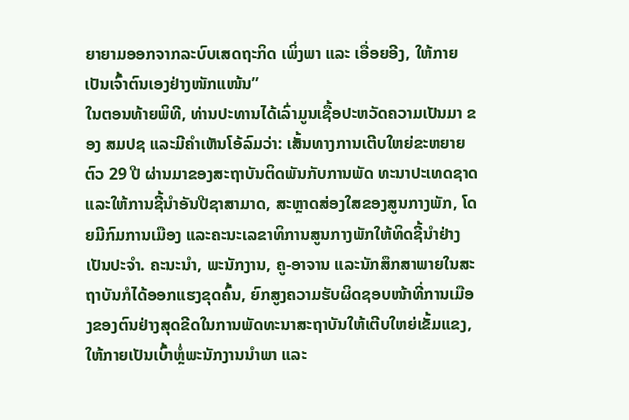ຍາຍາມອອກຈາກລະບົບເສດຖະກິດ ເພິ່ງພາ ແລະ ເອື່ອຍອີງ, ໃຫ້ກາຍເປັນເຈົ້າຕົນເອງຢ່າງໜັກແໜ້ນ”
ໃນຕອນທ້າຍພິທີ, ທ່ານປະທານໄດ້ເລົ່າມູນເຊື້ອປະຫວັດຄວາມເປັນມາ ຂອງ ສມປຊ ແລະມີຄຳເຫັນໂອ້ລົມວ່າ: ເສັ້ນທາງການເຕີບໃຫຍ່ຂະຫຍາຍຕົວ 29 ປີ ຜ່ານມາຂອງສະຖາບັນຕິດພັນກັບການພັດ ທະນາປະເທດຊາດ ແລະໃຫ້ການຊີ້ນຳອັນປີຊາສາມາດ, ສະຫຼາດສ່ອງໃສຂອງສູນກາງພັກ, ໂດຍມີກົມການເມືອງ ແລະຄະນະເລຂາທິການສູນກາງພັກໃຫ້ທິດຊີ້ນຳຢ່າງເປັນປະຈຳ. ຄະນະນຳ, ພະນັກງານ, ຄູ-ອາຈານ ແລະນັກສຶກສາພາຍໃນສະຖາບັນກໍໄດ້ອອກແຮງຂຸດຄົ້ນ, ຍົກສູງຄວາມຮັບຜິດຊອບໜ້າທີ່ການເມືອງຂອງຕົນຢ່າງສຸດຂີດໃນການພັດທະນາສະຖາບັນໃຫ້ເຕີບໃຫຍ່ເຂັ້ມແຂງ, ໃຫ້ກາຍເປັນເບົ້າຫຼໍ່ພະນັກງານນຳພາ ແລະ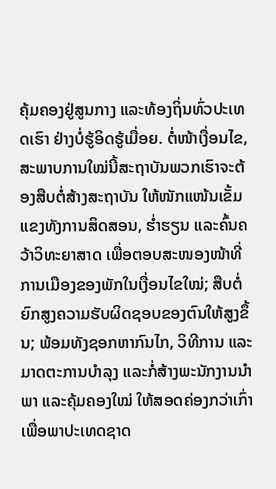ຄຸ້ມຄອງຢູ່ສູນກາງ ແລະທ້ອງຖິ່ນທົ່ວປະເທດເຮົາ ຢ່າງບໍ່ຮູ້ອິດຮູ້ເມື່ອຍ. ຕໍ່ໜ້າເງື່ອນໄຂ, ສະພາບການໃໝ່ນີ້ສະຖາບັນພວກເຮົາຈະຕ້ອງສືບຕໍ່ສ້າງສະຖາບັນ ໃຫ້ໜັກແໜ້ນເຂັ້ມແຂງທັງການສິດສອນ, ຮໍ່າຮຽນ ແລະຄົ້ນຄວ້າວິທະຍາສາດ ເພື່ອຕອບສະໜອງໜ້າທີ່ການເມືອງຂອງພັກໃນເງື່ອນໄຂໃໝ່; ສືບຕໍ່ຍົກສູງຄວາມຮັບຜິດຊອບຂອງຕົນໃຫ້ສູງຂຶ້ນ; ພ້ອມທັງຊອກຫາກົນໄກ, ວິທີການ ແລະມາດຕະການບຳລຸງ ແລະກໍ່ສ້າງພະນັກງານນຳພາ ແລະຄຸ້ມຄອງໃໝ່ ໃຫ້ສອດຄ່ອງກວ່າເກົ່າເພື່ອພາປະເທດຊາດ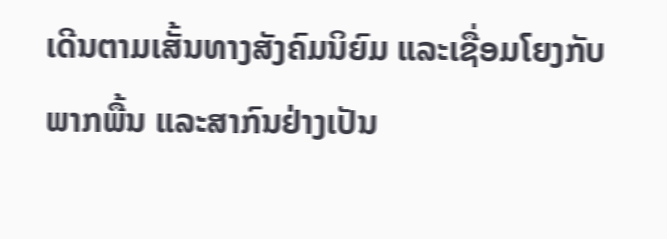ເດີນຕາມເສັ້ນທາງສັງຄົມນິຍົມ ແລະເຊື່ອມໂຍງກັບພາກພື້ນ ແລະສາກົນຢ່າງເປັນ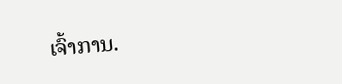ເຈົ້າການ.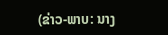(ຂ່າວ-ພາບ: ນາງ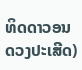ທິດດາວອນດວງປະເສີດ)